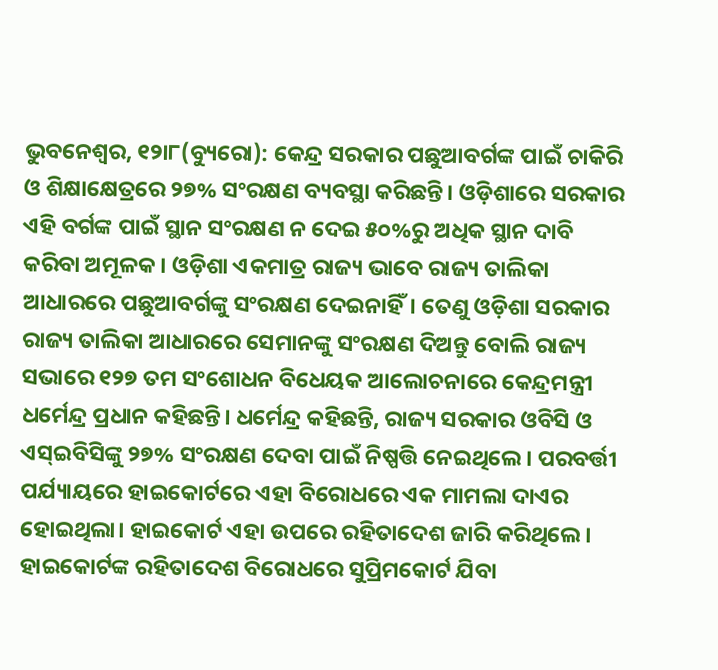ଭୁବନେଶ୍ୱର, ୧୨ା୮(ବ୍ୟୁରୋ): କେନ୍ଦ୍ର ସରକାର ପଛୁଆବର୍ଗଙ୍କ ପାଇଁ ଚାକିରି ଓ ଶିକ୍ଷାକ୍ଷେତ୍ରରେ ୨୭% ସଂରକ୍ଷଣ ବ୍ୟବସ୍ଥା କରିଛନ୍ତି। ଓଡ଼ିଶାରେ ସରକାର ଏହି ବର୍ଗଙ୍କ ପାଇଁ ସ୍ଥାନ ସଂରକ୍ଷଣ ନ ଦେଇ ୫୦%ରୁ ଅଧିକ ସ୍ଥାନ ଦାବି କରିବା ଅମୂଳକ। ଓଡ଼ିଶା ଏକମାତ୍ର ରାଜ୍ୟ ଭାବେ ରାଜ୍ୟ ତାଲିକା ଆଧାରରେ ପଛୁଆବର୍ଗଙ୍କୁ ସଂରକ୍ଷଣ ଦେଇନାହିଁ। ତେଣୁ ଓଡ଼ିଶା ସରକାର ରାଜ୍ୟ ତାଲିକା ଆଧାରରେ ସେମାନଙ୍କୁ ସଂରକ୍ଷଣ ଦିଅନ୍ତୁ ବୋଲି ରାଜ୍ୟ ସଭାରେ ୧୨୭ ତମ ସଂଶୋଧନ ବିଧେୟକ ଆଲୋଚନାରେ କେନ୍ଦ୍ରମନ୍ତ୍ରୀ ଧର୍ମେନ୍ଦ୍ର ପ୍ରଧାନ କହିଛନ୍ତି। ଧର୍ମେନ୍ଦ୍ର କହିଛନ୍ତି, ରାଜ୍ୟ ସରକାର ଓବିସି ଓ ଏସ୍ଇବିସିଙ୍କୁ ୨୭% ସଂରକ୍ଷଣ ଦେବା ପାଇଁ ନିଷ୍ପତ୍ତି ନେଇଥିଲେ। ପରବର୍ତ୍ତୀ ପର୍ଯ୍ୟାୟରେ ହାଇକୋର୍ଟରେ ଏହା ବିରୋଧରେ ଏକ ମାମଲା ଦାଏର ହୋଇଥିଲା। ହାଇକୋର୍ଟ ଏହା ଉପରେ ରହିତାଦେଶ ଜାରି କରିଥିଲେ। ହାଇକୋର୍ଟଙ୍କ ରହିତାଦେଶ ବିରୋଧରେ ସୁପ୍ରିମକୋର୍ଟ ଯିବା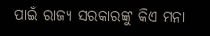ପାଇଁ ରାଜ୍ୟ ସରକାରଙ୍କୁ କିଏ ମନା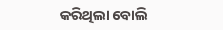କରିଥିଲା ବୋଲି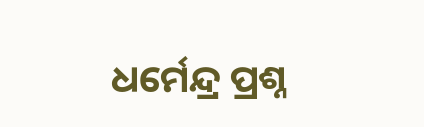ଧର୍ମେନ୍ଦ୍ର ପ୍ରଶ୍ନ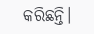କରିଛନ୍ତି।